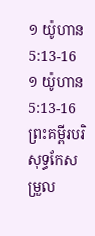១ យ៉ូហាន 5:13-16
១ យ៉ូហាន 5:13-16 ព្រះគម្ពីរបរិសុទ្ធកែសម្រួល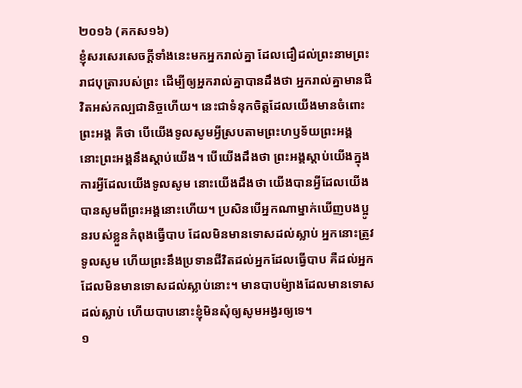២០១៦ (គកស១៦)
ខ្ញុំសរសេរសេចក្ដីទាំងនេះមកអ្នករាល់គ្នា ដែលជឿដល់ព្រះនាមព្រះរាជបុត្រារបស់ព្រះ ដើម្បីឲ្យអ្នករាល់គ្នាបានដឹងថា អ្នករាល់គ្នាមានជីវិតអស់កល្បជានិច្ចហើយ។ នេះជាទំនុកចិត្តដែលយើងមានចំពោះព្រះអង្គ គឺថា បើយើងទូលសូមអ្វីស្របតាមព្រះហឫទ័យព្រះអង្គ នោះព្រះអង្គនឹងស្តាប់យើង។ បើយើងដឹងថា ព្រះអង្គស្តាប់យើងក្នុងការអ្វីដែលយើងទូលសូម នោះយើងដឹងថា យើងបានអ្វីដែលយើងបានសូមពីព្រះអង្គនោះហើយ។ ប្រសិនបើអ្នកណាម្នាក់ឃើញបងប្អូនរបស់ខ្លួនកំពុងធ្វើបាប ដែលមិនមានទោសដល់ស្លាប់ អ្នកនោះត្រូវទូលសូម ហើយព្រះនឹងប្រទានជីវិតដល់អ្នកដែលធ្វើបាប គឺដល់អ្នកដែលមិនមានទោសដល់ស្លាប់នោះ។ មានបាបម៉្យាងដែលមានទោសដល់ស្លាប់ ហើយបាបនោះខ្ញុំមិនសុំឲ្យសូមអង្វរឲ្យទេ។
១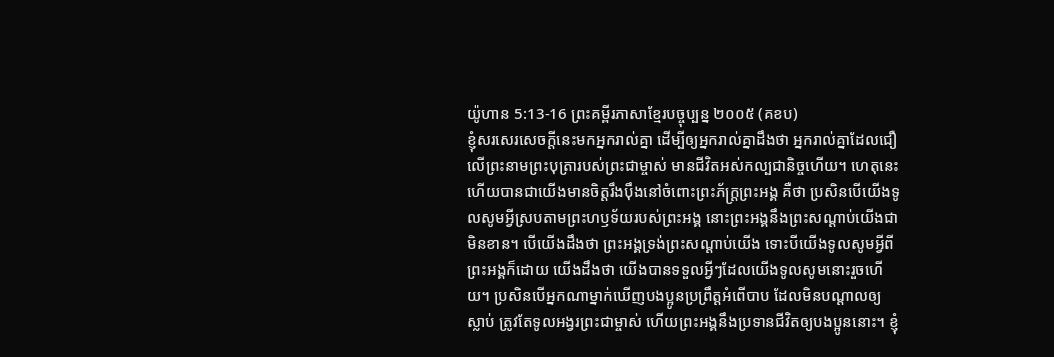យ៉ូហាន 5:13-16 ព្រះគម្ពីរភាសាខ្មែរបច្ចុប្បន្ន ២០០៥ (គខប)
ខ្ញុំសរសេរសេចក្ដីនេះមកអ្នករាល់គ្នា ដើម្បីឲ្យអ្នករាល់គ្នាដឹងថា អ្នករាល់គ្នាដែលជឿលើព្រះនាមព្រះបុត្រារបស់ព្រះជាម្ចាស់ មានជីវិតអស់កល្បជានិច្ចហើយ។ ហេតុនេះហើយបានជាយើងមានចិត្តរឹងប៉ឹងនៅចំពោះព្រះភ័ក្ត្រព្រះអង្គ គឺថា ប្រសិនបើយើងទូលសូមអ្វីស្របតាមព្រះហឫទ័យរបស់ព្រះអង្គ នោះព្រះអង្គនឹងព្រះសណ្ដាប់យើងជាមិនខាន។ បើយើងដឹងថា ព្រះអង្គទ្រង់ព្រះសណ្ដាប់យើង ទោះបីយើងទូលសូមអ្វីពីព្រះអង្គក៏ដោយ យើងដឹងថា យើងបានទទួលអ្វីៗដែលយើងទូលសូមនោះរួចហើយ។ ប្រសិនបើអ្នកណាម្នាក់ឃើញបងប្អូនប្រព្រឹត្តអំពើបាប ដែលមិនបណ្ដាលឲ្យស្លាប់ ត្រូវតែទូលអង្វរព្រះជាម្ចាស់ ហើយព្រះអង្គនឹងប្រទានជីវិតឲ្យបងប្អូននោះ។ ខ្ញុំ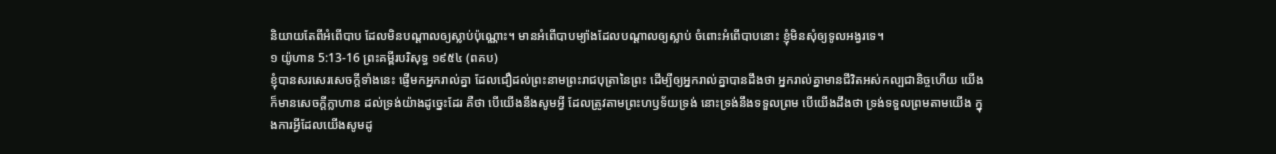និយាយតែពីអំពើបាប ដែលមិនបណ្ដាលឲ្យស្លាប់ប៉ុណ្ណោះ។ មានអំពើបាបម្យ៉ាងដែលបណ្ដាលឲ្យស្លាប់ ចំពោះអំពើបាបនោះ ខ្ញុំមិនសុំឲ្យទូលអង្វរទេ។
១ យ៉ូហាន 5:13-16 ព្រះគម្ពីរបរិសុទ្ធ ១៩៥៤ (ពគប)
ខ្ញុំបានសរសេរសេចក្ដីទាំងនេះ ផ្ញើមកអ្នករាល់គ្នា ដែលជឿដល់ព្រះនាមព្រះរាជបុត្រានៃព្រះ ដើម្បីឲ្យអ្នករាល់គ្នាបានដឹងថា អ្នករាល់គ្នាមានជីវិតអស់កល្បជានិច្ចហើយ យើងក៏មានសេចក្ដីក្លាហាន ដល់ទ្រង់យ៉ាងដូច្នេះដែរ គឺថា បើយើងនឹងសូមអ្វី ដែលត្រូវតាមព្រះហឫទ័យទ្រង់ នោះទ្រង់នឹងទទួលព្រម បើយើងដឹងថា ទ្រង់ទទួលព្រមតាមយើង ក្នុងការអ្វីដែលយើងសូមដូ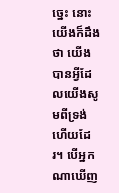ច្នេះ នោះយើងក៏ដឹងថា យើងបានអ្វីដែលយើងសូមពីទ្រង់ហើយដែរ។ បើអ្នកណាឃើញ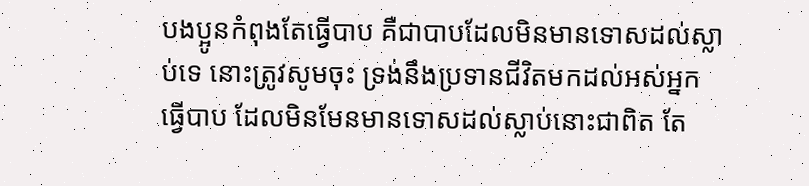បងប្អូនកំពុងតែធ្វើបាប គឺជាបាបដែលមិនមានទោសដល់ស្លាប់ទេ នោះត្រូវសូមចុះ ទ្រង់នឹងប្រទានជីវិតមកដល់អស់អ្នកធ្វើបាប ដែលមិនមែនមានទោសដល់ស្លាប់នោះជាពិត តែ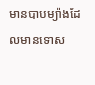មានបាបម្យ៉ាងដែលមានទោស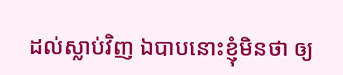ដល់ស្លាប់វិញ ឯបាបនោះខ្ញុំមិនថា ឲ្យ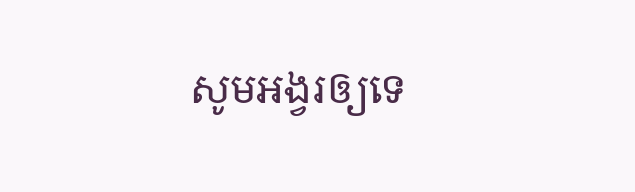សូមអង្វរឲ្យទេ